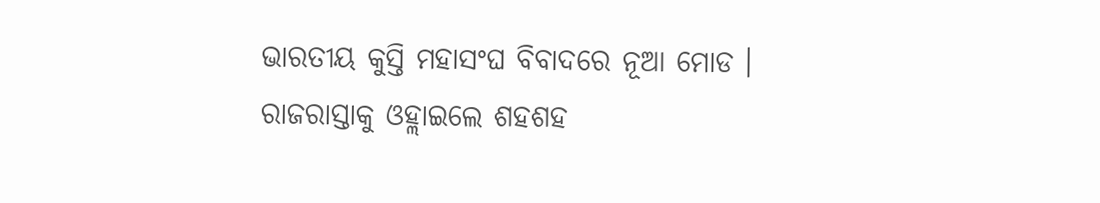ଭାରତୀୟ କୁସ୍ତି ମହାସଂଘ ବିବାଦରେ ନୂଆ ମୋଡ । ରାଜରାସ୍ତାକୁ ଓହ୍ଲାଇଲେ ଶହଶହ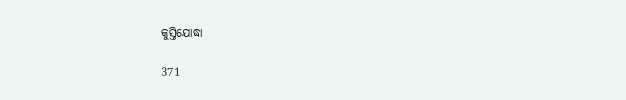କୁସ୍ତିଯୋଦ୍ଧା

371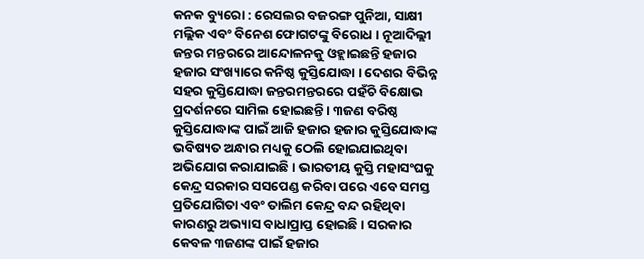କନକ ବ୍ୟୁରୋ : ରେସଲର ବଜରଙ୍ଗ ପୁନିଆ, ସାକ୍ଷୀ ମଲ୍ଲିକ ଏବଂ ବିନେଶ ଫୋଗଟଙ୍କୁ ବିରୋଧ । ନୂଆଦିଲ୍ଲୀ ଜନ୍ତର ମନ୍ତରରେ ଆନ୍ଦୋଳନକୁ ଓହ୍ଲାଇଛନ୍ତି ହଜାର ହଜାର ସଂଖ୍ୟାରେ କନିଷ୍ଠ କୁସ୍ତିଯୋଦ୍ଧା । ଦେଶର ବିଭିନ୍ନ ସହର କୁସ୍ତିଯୋଦ୍ଧା ଜନ୍ତରମନ୍ତରରେ ପହଁଚି ବିକ୍ଷୋଭ ପ୍ରଦର୍ଶନରେ ସାମିଲ ହୋଇଛନ୍ତି । ୩ଜଣ ବରିଷ୍ଠ କୁସ୍ତିଯୋଦ୍ଧାଙ୍କ ପାଇଁ ଆଜି ହଜାର ହଜାର କୁସ୍ତିଯୋଦ୍ଧାଙ୍କ ଭବିଷ୍ୟତ ଅନ୍ଧାର ମଧ୍ୟକୁ ଠେଲି ହୋଇଯାଇଥିବା ଅଭିଯୋଗ କରାଯାଇଛି । ଭାରତୀୟ କୁସ୍ତି ମହାସଂଘକୁ କେନ୍ଦ୍ର ସରକାର ସସପେଣ୍ଡ କରିବା ପରେ ଏବେ ସମସ୍ତ ପ୍ରତିଯୋଗିତା ଏବଂ ତାଲିମ କେନ୍ଦ୍ର ବନ୍ଦ ରହିଥିବା କାରଣରୁ ଅଭ୍ୟାସ ବାଧାପ୍ରାପ୍ତ ହୋଇଛି । ସରକାର କେବଳ ୩ଜଣଙ୍କ ପାଇଁ ହଜାର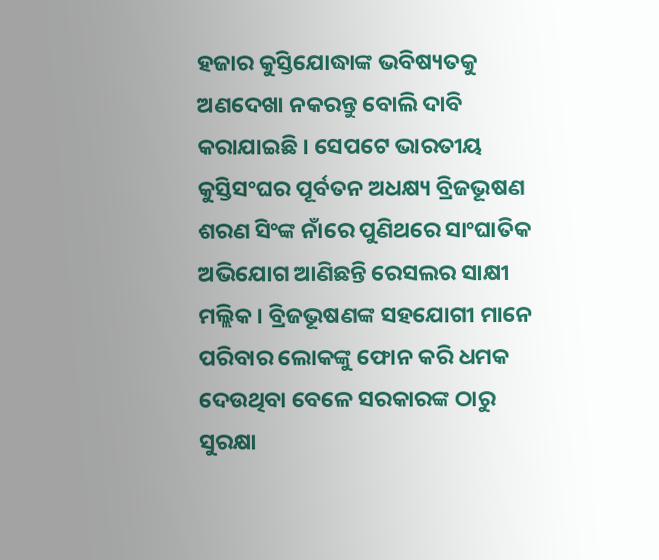ହଜାର କୁସ୍ତିଯୋଦ୍ଧାଙ୍କ ଭବିଷ୍ୟତକୁ ଅଣଦେଖା ନକରନ୍ତୁ ବୋଲି ଦାବି କରାଯାଇଛି । ସେପଟେ ଭାରତୀୟ କୁସ୍ତିସଂଘର ପୂର୍ବତନ ଅଧକ୍ଷ୍ୟ ବ୍ରିଜଭୂଷଣ ଶରଣ ସିଂଙ୍କ ନାଁରେ ପୁଣିଥରେ ସାଂଘାତିକ ଅଭିଯୋଗ ଆଣିଛନ୍ତି ରେସଲର ସାକ୍ଷୀ ମଲ୍ଲିକ । ବ୍ରିଜଭୂଷଣଙ୍କ ସହଯୋଗୀ ମାନେ ପରିବାର ଲୋକଙ୍କୁ ଫୋନ କରି ଧମକ ଦେଉଥିବା ବେଳେ ସରକାରଙ୍କ ଠାରୁ ସୁରକ୍ଷା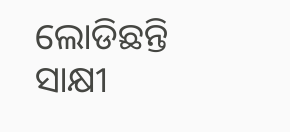ଲୋଡିଛନ୍ତି ସାକ୍ଷୀ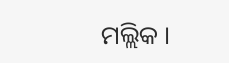ମଲ୍ଲିକ ।